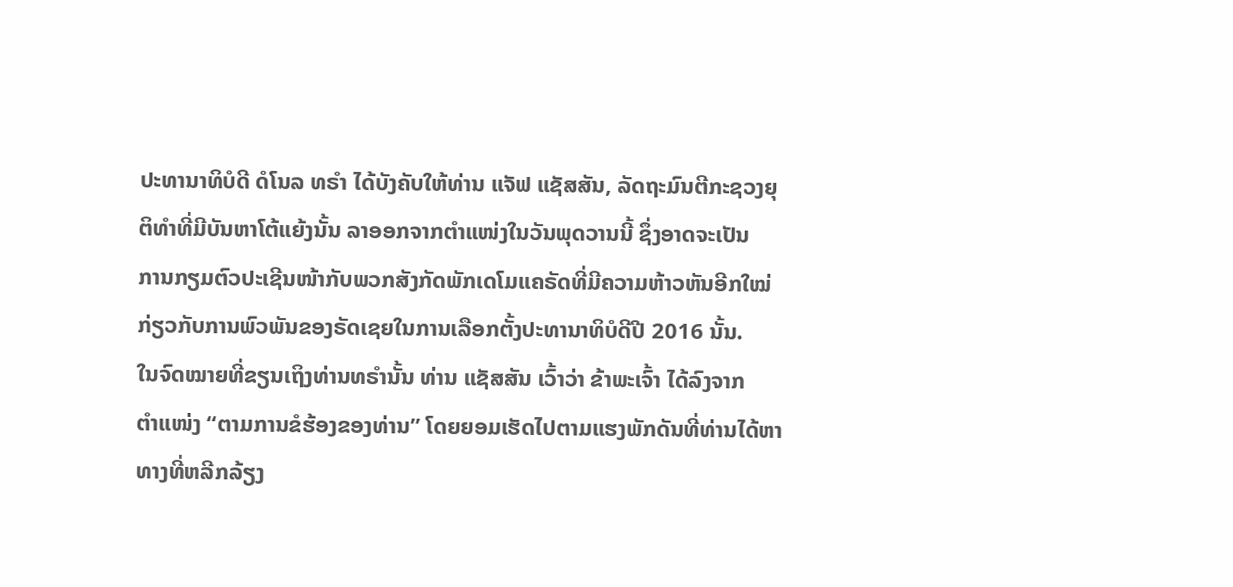ປະທານາທິບໍດີ ດໍໂນລ ທຣຳ ໄດ້ບັງຄັບໃຫ້ທ່ານ ແຈັຟ ແຊັສສັນ, ລັດຖະມົນຕີກະຊວງຍຸ
ຕິທຳທີ່ມີບັນຫາໂຕ້ແຍ້ງນັ້ນ ລາອອກຈາກຕຳແໜ່ງໃນວັນພຸດວານນີ້ ຊຶ່ງອາດຈະເປັນ
ການກຽມຕົວປະເຊີນໜ້າກັບພວກສັງກັດພັກເດໂມແຄຣັດທີ່ມີຄວາມຫ້າວຫັນອີກໃໝ່
ກ່ຽວກັບການພົວພັນຂອງຣັດເຊຍໃນການເລືອກຕັ້ງປະທານາທິບໍດີປີ 2016 ນັ້ນ.
ໃນຈົດໝາຍທີ່ຂຽນເຖິງທ່ານທຣຳນັ້ນ ທ່ານ ແຊັສສັນ ເວົ້າວ່າ ຂ້າພະເຈົ້າ ໄດ້ລົງຈາກ
ຕຳແໜ່ງ “ຕາມການຂໍຮ້ອງຂອງທ່ານ” ໂດຍຍອມເຮັດໄປຕາມແຮງພັກດັນທີ່ທ່ານໄດ້ຫາ
ທາງທີ່ຫລີກລ້ຽງ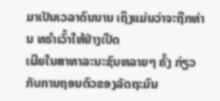ມາເປັນເວລາດົນນານ ເຖິງແມ່ນວ່າຈະຖືກທ່ານ ທຣຳເວົ້າໃຫ້ຢ່າງເປີດ
ເຜີຍໃນສາທາລະນະຊົນຫລາຍໆ ຄັ້ງ ກ່ຽວກັບການຖອນຕົວຂອງລັດຖະມົນ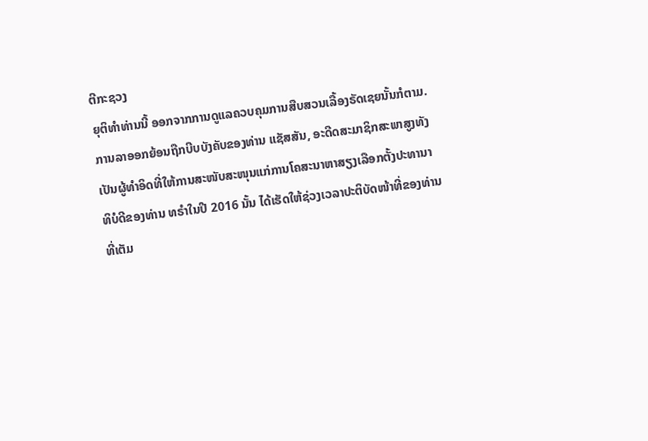ຕີກະຊວງ
ຍຸຕິທຳທ່ານນີ້ ອອກຈາກການດູແລຄວບຄຸມການສືບສວນເລື້ອງຣັດເຊຍນັ້ນກໍຕາມ.
ການລາອອກຍ້ອນຖືກບີບບັງຄັບຂອງທ່ານ ແຊັສສັນ, ອະດີດສະມາຊິກສະພາສູງທັງ
ເປັນຜູ້ທຳອິດທີ່ໃຫ້ການສະໜັບສະໜຸນແກ່ການໂຄສະນາຫາສຽງເລືອກຕັ້ງປະທານາ
ທິບໍດີຂອງທ່ານ ທຣຳໃນປີ 2016 ນັ້ນ ໄດ້ເຮັດໃຫ້ຊ່ວງເວລາປະຕິບັດໜ້າທີ່ຂອງທ່ານ
ທີ່ເຕັມ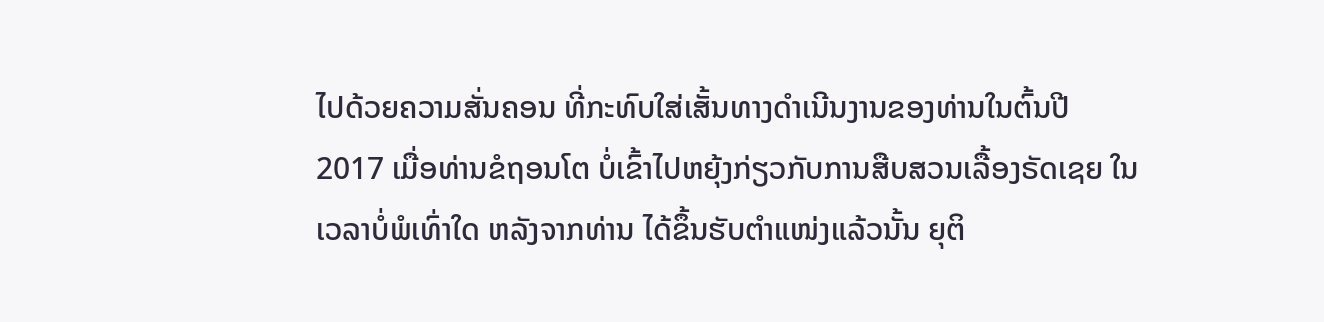ໄປດ້ວຍຄວາມສັ່ນຄອນ ທີ່ກະທົບໃສ່ເສັ້ນທາງດຳເນີນງານຂອງທ່ານໃນຕົ້ນປີ
2017 ເມື່ອທ່ານຂໍຖອນໂຕ ບໍ່ເຂົ້າໄປຫຍຸ້ງກ່ຽວກັບການສືບສວນເລື້ອງຣັດເຊຍ ໃນ
ເວລາບໍ່ພໍເທົ່າໃດ ຫລັງຈາກທ່ານ ໄດ້ຂຶ້ນຮັບຕຳແໜ່ງແລ້ວນັ້ນ ຍຸຕິ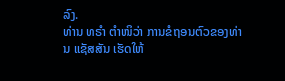ລົງ.
ທ່ານ ທຣຳ ຕຳໜິວ່າ ການຂໍຖອນຕົວຂອງທ່ານ ແຊັສສັນ ເຮັດໃຫ້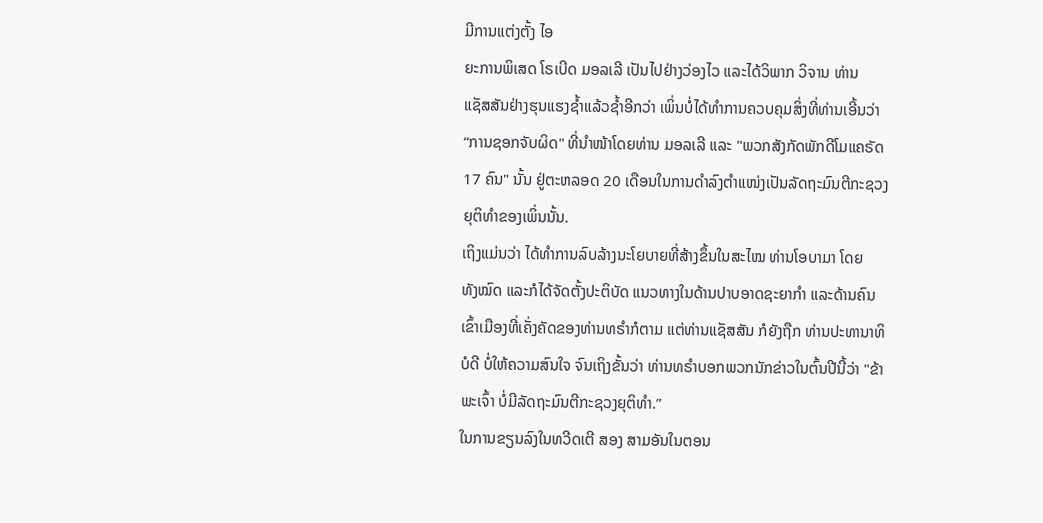ມີການແຕ່ງຕັ້ງ ໄອ
ຍະການພິເສດ ໂຣເບີດ ມອລເລີ ເປັນໄປຢ່າງວ່ອງໄວ ແລະໄດ້ວິພາກ ວິຈານ ທ່ານ
ແຊັສສັນຢ່າງຮຸນແຮງຊ້ຳແລ້ວຊ້ຳອີກວ່າ ເພິ່ນບໍ່ໄດ້ທຳການຄວບຄຸມສິ່ງທີ່ທ່ານເອີ້ນວ່າ
“ການຊອກຈັບຜິດ" ທີ່ນຳໜ້າໂດຍທ່ານ ມອລເລີ ແລະ "ພວກສັງກັດພັກດີໂມແຄຣັດ
17 ຄົນ" ນັ້ນ ຢູ່ຕະຫລອດ 20 ເດືອນໃນການດຳລົງຕຳແໜ່ງເປັນລັດຖະມົນຕີກະຊວງ
ຍຸຕິທຳຂອງເພິ່ນນັ້ນ.
ເຖິງແມ່ນວ່າ ໄດ້ທຳການລົບລ້າງນະໂຍບາຍທີ່ສ້າງຂຶ້ນໃນສະໄໝ ທ່ານໂອບາມາ ໂດຍ
ທັງໝົດ ແລະກໍໄດ້ຈັດຕັ້ງປະຕິບັດ ແນວທາງໃນດ້ານປາບອາດຊະຍາກຳ ແລະດ້ານຄົນ
ເຂົ້າເມືອງທີ່ເຄັ່ງຄັດຂອງທ່ານທຣຳກໍຕາມ ແຕ່ທ່ານແຊັສສັນ ກໍຍັງຖືກ ທ່ານປະທານາທິ
ບໍດີ ບໍ່ໃຫ້ຄວາມສົນໃຈ ຈົນເຖິງຂັ້ນວ່າ ທ່ານທຣຳບອກພວກນັກຂ່າວໃນຕົ້ນປີນີ້ວ່າ "ຂ້າ
ພະເຈົ້າ ບໍ່ມີລັດຖະມົນຕີກະຊວງຍຸຕິທຳ.”
ໃນການຂຽນລົງໃນທວີດເຕີ ສອງ ສາມອັນໃນຕອນ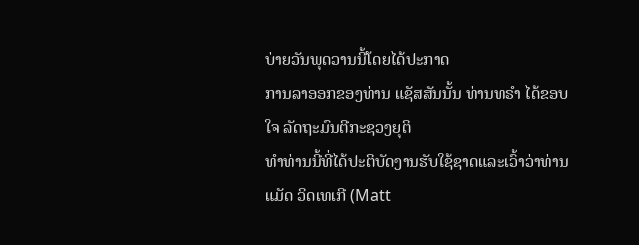ບ່າຍວັນພຸດວານນີ້ໂດຍໄດ້ປະກາດ
ການລາອອກຂອງທ່ານ ແຊັສສັນນັ້ນ ທ່ານທຣຳ ໄດ້ຂອບໃຈ ລັດຖະມົນຕີກະຊວງຍຸຕິ
ທຳທ່ານນີ້ທີ່ໄດ້ປະຕິບັດງານຮັບໃຊ້ຊາດແລະເວົ້າວ່າທ່ານ ແມັດ ວິດເທເກີ (Matt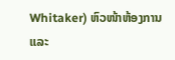Whitaker) ຫົວໜ້າຫ້ອງການ ແລະ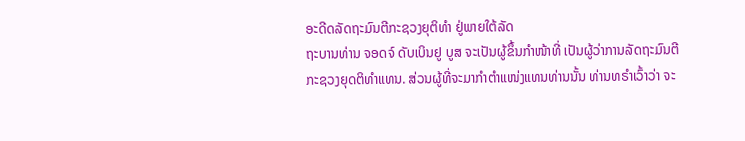ອະດີດລັດຖະມົນຕີກະຊວງຍຸຕິທຳ ຢູ່ພາຍໃຕ້ລັດ
ຖະບານທ່ານ ຈອດຈ໌ ດັບເບິນຢູ ບູສ ຈະເປັນຜູ້ຂຶ້ນກຳໜ້າທີ່ ເປັນຜູ້ວ່າການລັດຖະມົນຕີ
ກະຊວງຍຸດຕິທຳແທນ. ສ່ວນຜູ້ທີ່ຈະມາກຳຕຳແໜ່ງແທນທ່ານນັ້ນ ທ່ານທຣຳເວົ້າວ່າ ຈະ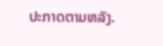ປະກາດຕາມຫລັງ.